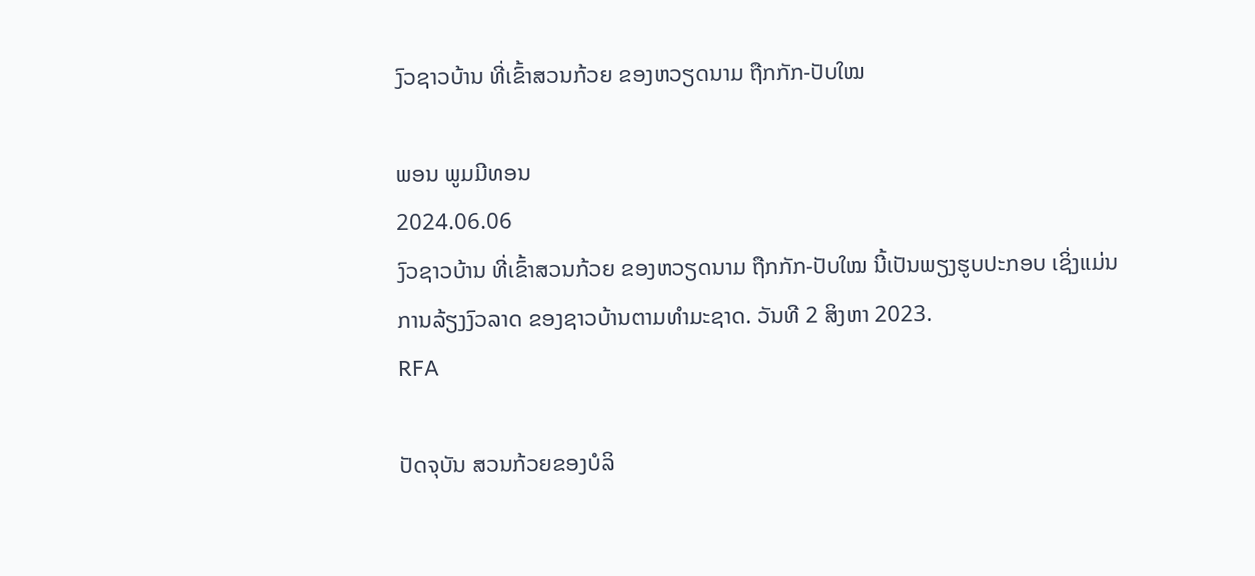ງົວຊາວບ້ານ ທີ່ເຂົ້າສວນກ້ວຍ ຂອງຫວຽດນາມ ຖືກກັກ-ປັບໃໝ

ພອນ ພູມມີທອນ
2024.06.06
ງົວຊາວບ້ານ ທີ່ເຂົ້າສວນກ້ວຍ ຂອງຫວຽດນາມ ຖືກກັກ-ປັບໃໝ ນີ້ເປັນພຽງຮູບປະກອບ ເຊິ່ງແມ່ນການລ້ຽງງົວລາດ ຂອງຊາວບ້ານຕາມທຳມະຊາດ. ວັນທີ 2 ສິງຫາ 2023.
RFA

ປັດຈຸບັນ ສວນກ້ວຍຂອງບໍລິ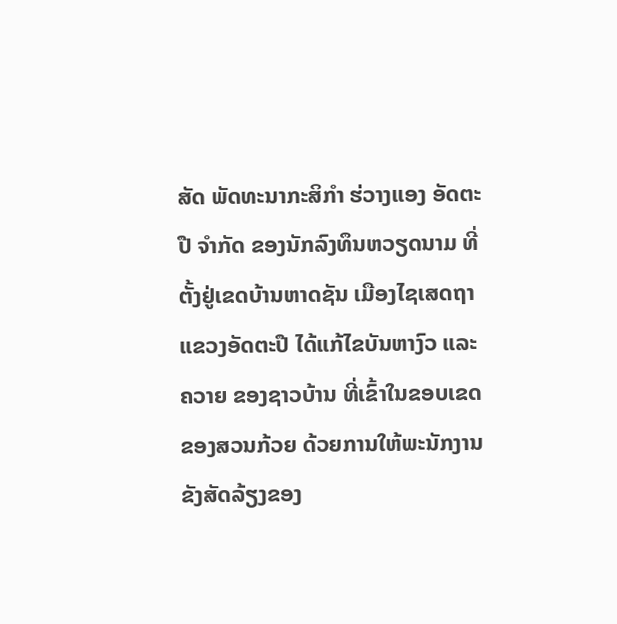ສັດ ພັດທະນາກະສິກໍາ ຮ່ວາງແອງ ອັດຕະປື ຈໍາກັດ ຂອງນັກລົງທຶນຫວຽດນາມ ທີ່ຕັ້ງຢູ່ເຂດບ້ານຫາດຊັນ ເມືອງໄຊເສດຖາ ແຂວງອັດຕະປື ໄດ້ແກ້ໄຂບັນຫາງົວ ແລະ ຄວາຍ ຂອງຊາວບ້ານ ທີ່ເຂົ້າໃນຂອບເຂດ ຂອງສວນກ້ວຍ ດ້ວຍການໃຫ້ພະນັກງານ ຂັງສັດລ້ຽງຂອງ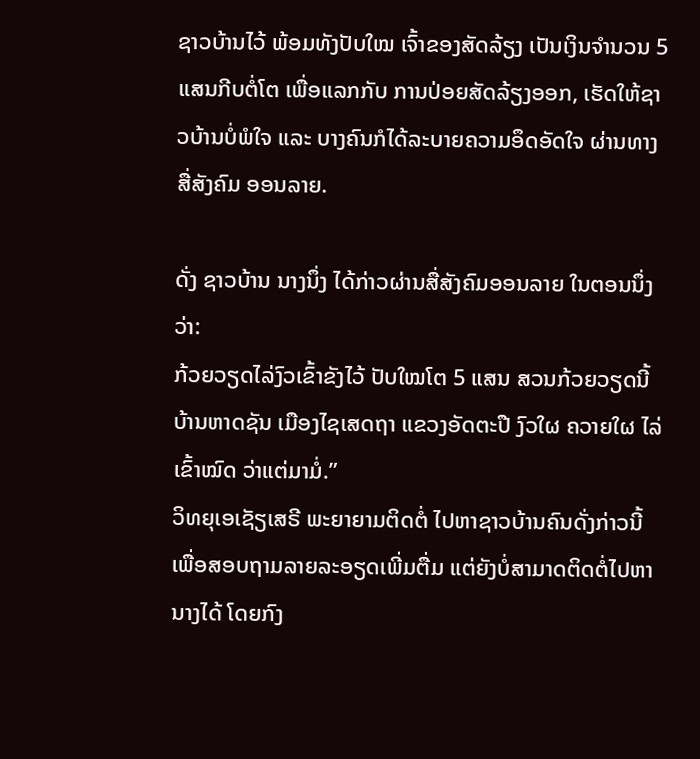ຊາວບ້ານໄວ້ ພ້ອມທັງປັບໃໝ ເຈົ້າຂອງສັດລ້ຽງ ເປັນເງິນຈໍານວນ 5 ແສນກີບຕໍ່ໂຕ ເພື່ອແລກກັບ ການປ່ອຍສັດລ້ຽງອອກ, ເຮັດໃຫ້ຊາວບ້ານບໍ່ພໍໃຈ ແລະ ບາງຄົນກໍໄດ້ລະບາຍຄວາມອຶດອັດໃຈ ຜ່ານທາງສື່ສັງຄົມ ອອນລາຍ.

ດັ່ງ ຊາວບ້ານ ນາງນຶ່ງ ໄດ້ກ່າວຜ່ານສື່ສັງຄົມອອນລາຍ ໃນຕອນນຶ່ງວ່າ:
ກ້ວຍວຽດໄລ່ງົວເຂົ້າຂັງໄວ້ ປັບໃໝໂຕ 5 ແສນ ສວນກ້ວຍວຽດນີ້ ບ້ານຫາດຊັນ ເມືອງໄຊເສດຖາ ແຂວງອັດຕະປື ງົວໃຜ ຄວາຍໃຜ ໄລ່ເຂົ້າໝົດ ວ່າແຕ່ມາມໍ່.”
ວິທຍຸເອເຊັຽເສຣີ ພະຍາຍາມຕິດຕໍ່ ໄປຫາຊາວບ້ານຄົນດັ່ງກ່າວນີ້ ເພື່ອສອບຖາມລາຍລະອຽດເພີ່ມຕື່ມ ແຕ່ຍັງບໍ່ສາມາດຕິດຕໍ່ໄປຫານາງໄດ້ ໂດຍກົງ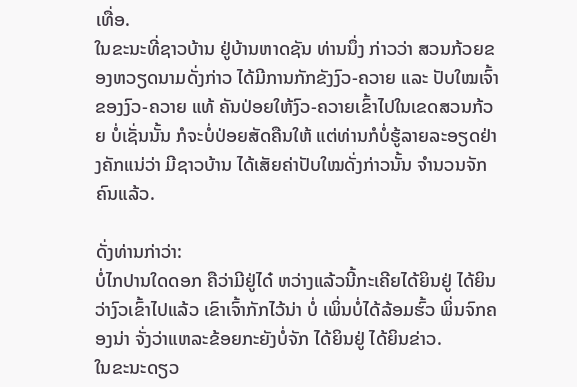ເທື່ອ.
ໃນຂະນະທີ່ຊາວບ້ານ ຢູ່ບ້ານຫາດຊັນ ທ່ານນຶ່ງ ກ່າວວ່າ ສວນກ້ວຍຂອງຫວຽດນາມດັ່ງກ່າວ ໄດ້ມີການກັກຂັງງົວ-ຄວາຍ ແລະ ປັບໃໝເຈົ້າຂອງງົວ-ຄວາຍ ແທ້ ຄັນປ່ອຍໃຫ້ງົວ-ຄວາຍເຂົ້າໄປໃນເຂດສວນກ້ວຍ ບໍ່ເຊັ່ນນັ້ນ ກໍຈະບໍ່ປ່ອຍສັດຄືນໃຫ້ ແຕ່ທ່ານກໍບໍ່ຮູ້ລາຍລະອຽດຢ່າງຄັກແນ່ວ່າ ມີຊາວບ້ານ ໄດ້ເສັຍຄ່າປັບໃໝດັ່ງກ່າວນັ້ນ ຈໍານວນຈັກຄົນແລ້ວ.

ດັ່ງທ່ານກ່າວ່າ:
ບໍ່ໄກປານໃດດອກ ຄືວ່າມີຢູ່ໄດ໋ ຫວ່າງແລ້ວນີ້ກະເຄີຍໄດ້ຍິນຢູ່ ໄດ້ຍິນວ່າງົວເຂົ້າໄປແລ້ວ ເຂົາເຈົ້າກັກໄວ້ນ່າ ບໍ່ ເພິ່ນບໍ່ໄດ້ລ້ອມຮົ້ວ ພິ່ນຈົກຄອງນ່າ ຈັ່ງວ່າແຫລະຂ້ອຍກະຍັງບໍ່ຈັກ ໄດ້ຍິນຢູ່ ໄດ້ຍິນຂ່າວ.
ໃນຂະນະດຽວ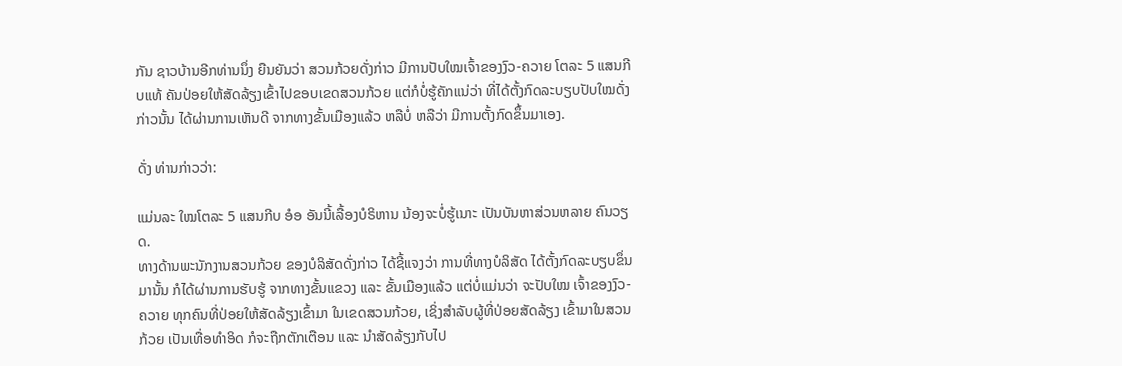ກັນ ຊາວບ້ານອີກທ່ານນຶ່ງ ຍືນຍັນວ່າ ສວນກ້ວຍດັ່ງກ່າວ ມີການປັບໃໝເຈົ້າຂອງງົວ-ຄວາຍ ໂຕລະ 5 ແສນກີບແທ້ ຄັນປ່ອຍໃຫ້ສັດລ້ຽງເຂົ້າໄປຂອບເຂດສວນກ້ວຍ ແຕ່ກໍບໍ່ຮູ້ຄັກແນ່ວ່າ ທີ່ໄດ້ຕັ້ງກົດລະບຽບປັບໃໝດັ່ງກ່າວນັ້ນ ໄດ້ຜ່ານການເຫັນດີ ຈາກທາງຂັ້ນເມືອງແລ້ວ ຫລືບໍ່ ຫລືວ່າ ມີການຕັ້ງກົດຂຶ້ນມາເອງ.

ດັ່ງ ທ່ານກ່າວວ່າ:

ແມ່ນລະ ໃໝໂຕລະ 5 ແສນກີບ ອໍອ ອັນນີ້ເລື້ອງບໍຣິຫານ ນ້ອງຈະບໍ່ຮູ້ເນາະ ເປັນບັນຫາສ່ວນຫລາຍ ຄົນວຽດ.
ທາງດ້ານພະນັກງານສວນກ້ວຍ ຂອງບໍລິສັດດັ່ງກ່າວ ໄດ້ຊີ້ແຈງວ່າ ການທີ່ທາງບໍລິສັດ ໄດ້ຕັ້ງກົດລະບຽບຂຶ່ນມານັ້ນ ກໍໄດ້ຜ່ານການຮັບຮູ້ ຈາກທາງຂັ້ນແຂວງ ແລະ ຂັ້ນເມືອງແລ້ວ ແຕ່ບໍ່ແມ່ນວ່າ ຈະປັບໃໝ ເຈົ້າຂອງງົວ-ຄວາຍ ທຸກຄົນທີ່ປ່ອຍໃຫ້ສັດລ້ຽງເຂົ້າມາ ໃນເຂດສວນກ້ວຍ, ເຊິ່ງສໍາລັບຜູ້ທີ່ປ່ອຍສັດລ້ຽງ ເຂົ້າມາໃນສວນກ້ວຍ ເປັນເທື່ອທໍາອິດ ກໍຈະຖືກຕັກເຕືອນ ແລະ ນໍາສັດລ້ຽງກັບໄປ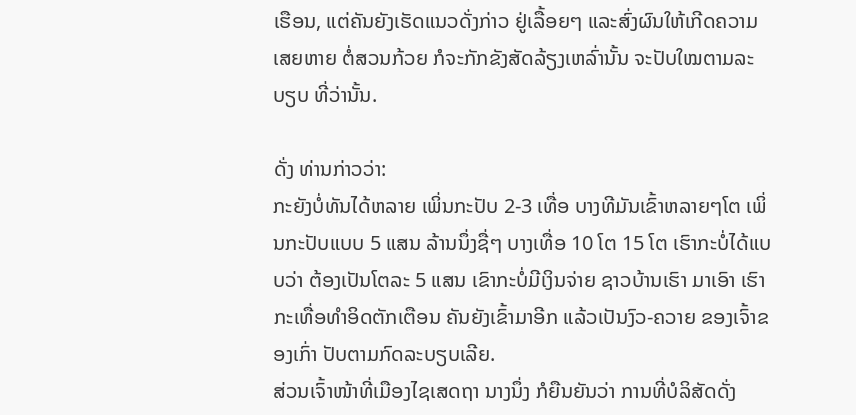ເຮືອນ, ແຕ່ຄັນຍັງເຮັດແນວດັ່ງກ່າວ ຢູ່ເລື້ອຍໆ ແລະສົ່ງຜົນໃຫ້ເກີດຄວາມເສຍຫາຍ ຕໍ່ສວນກ້ວຍ ກໍຈະກັກຂັງສັດລ້ຽງເຫລົ່ານັ້ນ ຈະປັບໃໝຕາມລະບຽບ ທີ່ວ່ານັ້ນ.

ດັ່ງ ທ່ານກ່າວວ່າ:
ກະຍັງບໍ່ທັນໄດ້ຫລາຍ ເພິ່ນກະປັບ 2-3 ເທື່ອ ບາງທີມັນເຂົ້າຫລາຍໆໂຕ ເພິ່ນກະປັບແບບ 5 ແສນ ລ້ານນຶ່ງຊື່ໆ ບາງເທື່ອ 10 ໂຕ 15 ໂຕ ເຮົາກະບໍ່ໄດ້ແບບວ່າ ຕ້ອງເປັນໂຕລະ 5 ແສນ ເຂົາກະບໍ່ມີເງິນຈ່າຍ ຊາວບ້ານເຮົາ ມາເອົາ ເຮົາກະເທື່ອທໍາອິດຕັກເຕືອນ ຄັນຍັງເຂົ້າມາອີກ ແລ້ວເປັນງົວ-ຄວາຍ ຂອງເຈົ້າຂອງເກົ່າ ປັບຕາມກົດລະບຽບເລີຍ.
ສ່ວນເຈົ້າໜ້າທີ່ເມືອງໄຊເສດຖາ ນາງນຶ່ງ ກໍຍືນຍັນວ່າ ການທີ່ບໍລິສັດດັ່ງ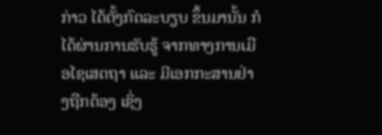ກ່າວ ໄດ້ຕັ້ງກົດລະບຽບ ຂຶ້ນມານັ້ນ ກໍໄດ້ຜ່ານການຮັບຮູ້ ຈາກທາງການເມືອໄຊເສດຖາ ແລະ ມີເອກກະສານຢ່າງຖືກຕ້ອງ ເຊິ່ງ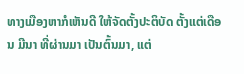ທາງເມືອງຫາກໍເຫັນດີ ໃຫ້ຈັດຕັ້ງປະຕິບັດ ຕັ້ງແຕ່ເດືອນ ມີນາ ທີ່ຜ່ານມາ ເປັນຕົ້ນມາ, ແຕ່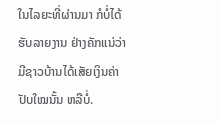ໃນໄລຍະທີ່ຜ່ານມາ ກໍບໍ່ໄດ້ຮັບລາຍງານ ຢ່າງຄັກແນ່ວ່າ ມີຊາວບ້ານໄດ້ເສັຍເງິນຄ່າປັບໃໝນັ້ນ ຫລືບໍ່.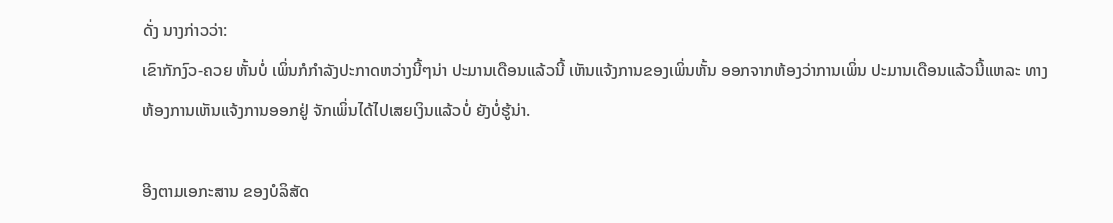ດັ່ງ ນາງກ່າວວ່າ:
ເຂົາກັກງົວ-ຄວຍ ຫັ້ນບໍ່ ເພິ່ນກໍກໍາລັງປະກາດຫວ່າງນີ້ໆນ່າ ປະມານເດືອນແລ້ວນີ້ ເຫັນແຈ້ງການຂອງເພິ່ນຫັ້ນ ອອກຈາກຫ້ອງວ່າການເພິ່ນ ປະມານເດືອນແລ້ວນີ້ແຫລະ ທາງຫ້ອງການເຫັນແຈ້ງການອອກຢູ່ ຈັກເພິ່ນໄດ້ໄປເສຍເງິນແລ້ວບໍ່ ຍັງບໍ່ຮູ້ນ່າ.

ອີງຕາມເອກະສານ ຂອງບໍລິສັດ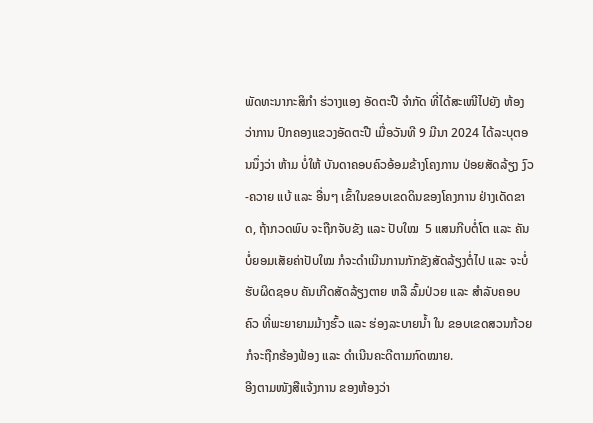ພັດທະນາກະສິກໍາ ຮ່ວາງແອງ ອັດຕະປື ຈໍາກັດ ທີ່ໄດ້ສະເໜີໄປຍັງ ຫ້ອງວ່າການ ປົກຄອງແຂວງອັດຕະປື ເມື່ອວັນທີ 9 ມີນາ 2024 ໄດ້ລະບຸຕອນນຶ່ງວ່າ ຫ້າມ ບໍ່ໃຫ້ ບັນດາຄອບຄົວອ້ອມຂ້າງໂຄງການ ປ່ອຍສັດລ້ຽງ ງົວ-ຄວາຍ ແບ້ ແລະ ອື່ນໆ ເຂົ້າໃນຂອບເຂດດິນຂອງໂຄງການ ຢ່າງເດັດຂາດ, ຖ້າກວດພົບ ຈະຖືກຈັບຂັງ ແລະ ປັບໃໝ  5 ແສນກີບຕໍ່ໂຕ ແລະ ຄັນບໍ່ຍອມເສັຍຄ່າປັບໃໝ ກໍຈະດໍາເນີນການກັກຂັງສັດລ້ຽງຕໍ່ໄປ ແລະ ຈະບໍ່ຮັບຜິດຊອບ ຄັນເກີດສັດລ້ຽງຕາຍ ຫລື ລົ້ມປ່ວຍ ແລະ ສໍາລັບຄອບຄົວ ທີ່ພະຍາຍາມມ້າງຮົ້ວ ແລະ ຮ່ອງລະບາຍນ້ຳ ໃນ ຂອບເຂດສວນກ້ວຍ ກໍຈະຖືກຮ້ອງຟ້ອງ ແລະ ດໍາເນີນຄະດີຕາມກົດໝາຍ.
ອີງຕາມໜັງສືແຈ້ງການ ຂອງຫ້ອງວ່າ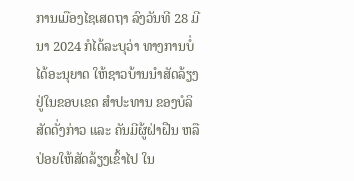ການເມືອງໄຊເສດຖາ ລົງວັນທີ 28 ມີນາ 2024 ກໍໄດ້ລະບຸວ່າ ທາງການບໍ່ໄດ້ອະນຸຍາດ ໃຫ້ຊາວບ້ານນໍາສັດລ້ຽງ ຢູ່ໃນຂອບເຂດ ສໍາປະທານ ຂອງບໍລິສັດດັ່ງກ່າວ ແລະ ຄັນມີຜູ້ຝ່າຝືນ ຫລື ປ່ອຍໃຫ້ສັດລ້ຽງເຂົ້າໄປ ໃນ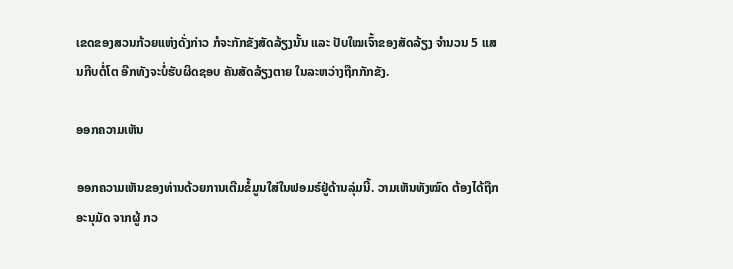ເຂດຂອງສວນກ້ວຍແຫ່ງດັ່ງກ່າວ ກໍຈະກັກຂັງສັດລ້ຽງນັ້ນ ແລະ ປັບໃໝເຈົ້າຂອງສັດລ້ຽງ ຈໍານວນ 5 ແສນກີບຕໍ່ໂຕ ອີກທັງຈະບໍ່ຮັບຜິດຊອບ ຄັນສັດລ້ຽງຕາຍ ໃນລະຫວ່າງຖືກກັກຂັງ.

ອອກຄວາມເຫັນ

ອອກຄວາມເຫັນຂອງທ່ານດ້ວຍການເຕີມຂໍ້ມູນໃສ່ໃນຟອມຣ໌ຢູ່ດ້ານລຸ່ມນີ້. ວາມເຫັນທັງໝົດ ຕ້ອງໄດ້ຖືກ ອະນຸມັດ ຈາກຜູ້ ກວ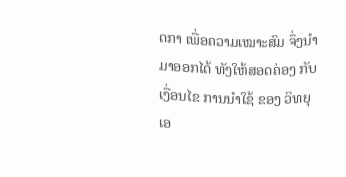ດກາ ເພື່ອຄວາມເໝາະສົມ ຈຶ່ງນໍາມາອອກໄດ້ ທັງໃຫ້ສອດຄ່ອງ ກັບ ເງື່ອນໄຂ ການນຳໃຊ້ ຂອງ ວິທຍຸເອ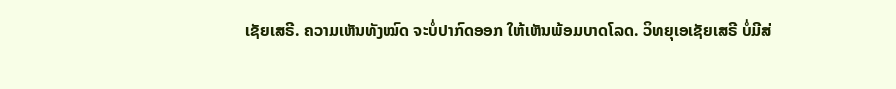ເຊັຍເສຣີ. ຄວາມເຫັນທັງໝົດ ຈະບໍ່ປາກົດອອກ ໃຫ້ເຫັນພ້ອມບາດໂລດ. ວິທຍຸເອເຊັຍເສຣີ ບໍ່ມີສ່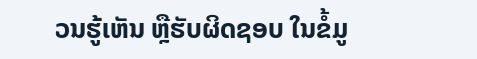ວນຮູ້ເຫັນ ຫຼືຮັບຜິດຊອບ ໃນຂໍ້ມູ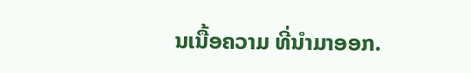ນເນື້ອຄວາມ ທີ່ນໍາມາອອກ.